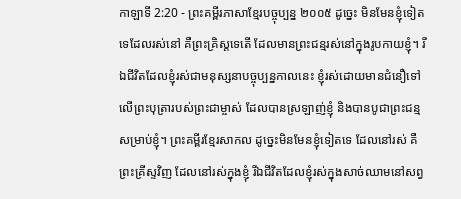កាឡាទី 2:20 - ព្រះគម្ពីរភាសាខ្មែរបច្ចុប្បន្ន ២០០៥ ដូច្នេះ មិនមែនខ្ញុំទៀតទេដែលរស់នៅ គឺព្រះគ្រិស្តទេតើ ដែលមានព្រះជន្មរស់នៅក្នុងរូបកាយខ្ញុំ។ រីឯជីវិតដែលខ្ញុំរស់ជាមនុស្សនាបច្ចុប្បន្នកាលនេះ ខ្ញុំរស់ដោយមានជំនឿទៅលើព្រះបុត្រារបស់ព្រះជាម្ចាស់ ដែលបានស្រឡាញ់ខ្ញុំ និងបានបូជាព្រះជន្មសម្រាប់ខ្ញុំ។ ព្រះគម្ពីរខ្មែរសាកល ដូច្នេះមិនមែនខ្ញុំទៀតទេ ដែលនៅរស់ គឺព្រះគ្រីស្ទវិញ ដែលនៅរស់ក្នុងខ្ញុំ រីឯជីវិតដែលខ្ញុំរស់ក្នុងសាច់ឈាមនៅសព្វ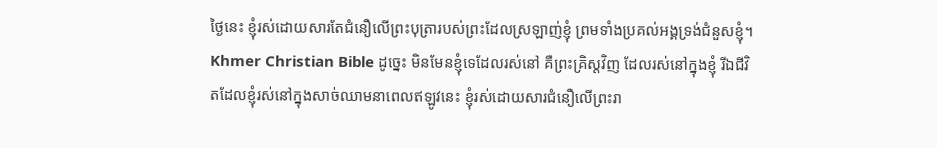ថ្ងៃនេះ ខ្ញុំរស់ដោយសារតែជំនឿលើព្រះបុត្រារបស់ព្រះដែលស្រឡាញ់ខ្ញុំ ព្រមទាំងប្រគល់អង្គទ្រង់ជំនួសខ្ញុំ។ Khmer Christian Bible ដូច្នេះ មិនមែនខ្ញុំទេដែលរស់នៅ គឺព្រះគ្រិស្ដវិញ ដែលរស់នៅក្នុងខ្ញុំ រីឯជីវិតដែលខ្ញុំរស់នៅក្នុងសាច់ឈាមនាពេលឥឡូវនេះ ខ្ញុំរស់ដោយសារជំនឿលើព្រះរា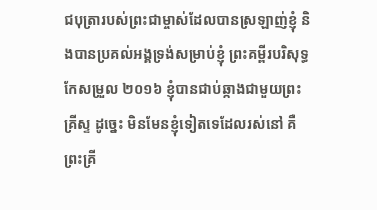ជបុត្រារបស់ព្រះជាម្ចាស់ដែលបានស្រឡាញ់ខ្ញុំ និងបានប្រគល់អង្គទ្រង់សម្រាប់ខ្ញុំ ព្រះគម្ពីរបរិសុទ្ធកែសម្រួល ២០១៦ ខ្ញុំបានជាប់ឆ្កាងជាមួយព្រះគ្រីស្ទ ដូច្នេះ មិនមែនខ្ញុំទៀតទេដែលរស់នៅ គឺព្រះគ្រី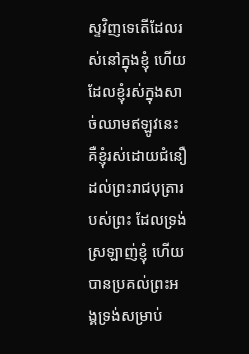ស្ទវិញទេតើដែលរស់នៅក្នុងខ្ញុំ ហើយដែលខ្ញុំរស់ក្នុងសាច់ឈាមឥឡូវនេះ គឺខ្ញុំរស់ដោយជំនឿដល់ព្រះរាជបុត្រារបស់ព្រះ ដែលទ្រង់ស្រឡាញ់ខ្ញុំ ហើយបានប្រគល់ព្រះអង្គទ្រង់សម្រាប់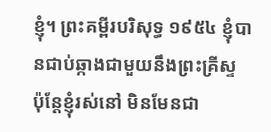ខ្ញុំ។ ព្រះគម្ពីរបរិសុទ្ធ ១៩៥៤ ខ្ញុំបានជាប់ឆ្កាងជាមួយនឹងព្រះគ្រីស្ទ ប៉ុន្តែខ្ញុំរស់នៅ មិនមែនជា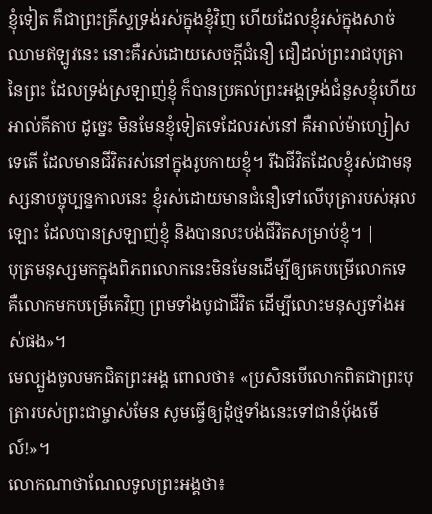ខ្ញុំទៀត គឺជាព្រះគ្រីស្ទទ្រង់រស់ក្នុងខ្ញុំវិញ ហើយដែលខ្ញុំរស់ក្នុងសាច់ឈាមឥឡូវនេះ នោះគឺរស់ដោយសេចក្ដីជំនឿ ជឿដល់ព្រះរាជបុត្រានៃព្រះ ដែលទ្រង់ស្រឡាញ់ខ្ញុំ ក៏បានប្រគល់ព្រះអង្គទ្រង់ជំនួសខ្ញុំហើយ អាល់គីតាប ដូច្នេះ មិនមែនខ្ញុំទៀតទេដែលរស់នៅ គឺអាល់ម៉ាហ្សៀសទេតើ ដែលមានជីវិតរស់នៅក្នុងរូបកាយខ្ញុំ។ រីឯជីវិតដែលខ្ញុំរស់ជាមនុស្សនាបច្ចុប្បន្នកាលនេះ ខ្ញុំរស់ដោយមានជំនឿទៅលើបុត្រារបស់អុលឡោះ ដែលបានស្រឡាញ់ខ្ញុំ និងបានលះបង់ជីវិតសម្រាប់ខ្ញុំ។ |
បុត្រមនុស្សមកក្នុងពិភពលោកនេះមិនមែនដើម្បីឲ្យគេបម្រើលោកទេ គឺលោកមកបម្រើគេវិញ ព្រមទាំងបូជាជីវិត ដើម្បីលោះមនុស្សទាំងអស់ផង»។
មេល្បួងចូលមកជិតព្រះអង្គ ពោលថា៖ «ប្រសិនបើលោកពិតជាព្រះបុត្រារបស់ព្រះជាម្ចាស់មែន សូមធ្វើឲ្យដុំថ្មទាំងនេះទៅជានំប៉័ងមើល៍!»។
លោកណាថាណែលទូលព្រះអង្គថា៖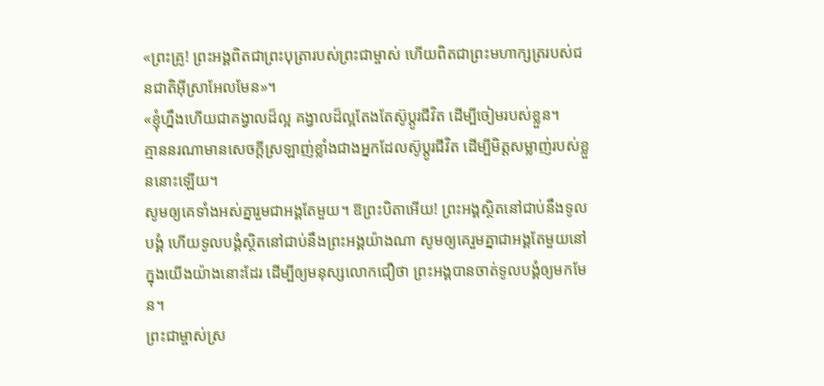«ព្រះគ្រូ! ព្រះអង្គពិតជាព្រះបុត្រារបស់ព្រះជាម្ចាស់ ហើយពិតជាព្រះមហាក្សត្ររបស់ជនជាតិអ៊ីស្រាអែលមែន»។
«ខ្ញុំហ្នឹងហើយជាគង្វាលដ៏ល្អ គង្វាលដ៏ល្អតែងតែស៊ូប្ដូរជីវិត ដើម្បីចៀមរបស់ខ្លួន។
គ្មាននរណាមានសេចក្ដីស្រឡាញ់ខ្លាំងជាងអ្នកដែលស៊ូប្ដូរជីវិត ដើម្បីមិត្តសម្លាញ់របស់ខ្លួននោះឡើយ។
សូមឲ្យគេទាំងអស់គ្នារួមជាអង្គតែមួយ។ ឱព្រះបិតាអើយ! ព្រះអង្គស្ថិតនៅជាប់នឹងទូលបង្គំ ហើយទូលបង្គំស្ថិតនៅជាប់នឹងព្រះអង្គយ៉ាងណា សូមឲ្យគេរួមគ្នាជាអង្គតែមួយនៅក្នុងយើងយ៉ាងនោះដែរ ដើម្បីឲ្យមនុស្សលោកជឿថា ព្រះអង្គបានចាត់ទូលបង្គំឲ្យមកមែន។
ព្រះជាម្ចាស់ស្រ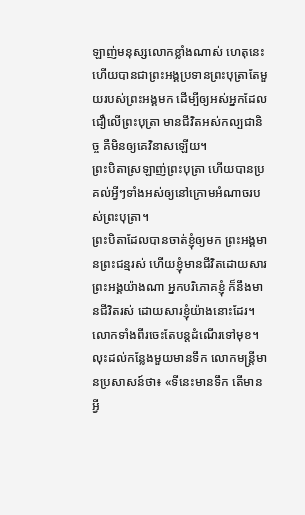ឡាញ់មនុស្សលោកខ្លាំងណាស់ ហេតុនេះហើយបានជាព្រះអង្គប្រទានព្រះបុត្រាតែមួយរបស់ព្រះអង្គមក ដើម្បីឲ្យអស់អ្នកដែលជឿលើព្រះបុត្រា មានជីវិតអស់កល្បជានិច្ច គឺមិនឲ្យគេវិនាសឡើយ។
ព្រះបិតាស្រឡាញ់ព្រះបុត្រា ហើយបានប្រគល់អ្វីៗទាំងអស់ឲ្យនៅក្រោមអំណាចរបស់ព្រះបុត្រា។
ព្រះបិតាដែលបានចាត់ខ្ញុំឲ្យមក ព្រះអង្គមានព្រះជន្មរស់ ហើយខ្ញុំមានជីវិតដោយសារព្រះអង្គយ៉ាងណា អ្នកបរិភោគខ្ញុំ ក៏នឹងមានជីវិតរស់ ដោយសារខ្ញុំយ៉ាងនោះដែរ។
លោកទាំងពីរចេះតែបន្តដំណើរទៅមុខ។ លុះដល់កន្លែងមួយមានទឹក លោកមន្ត្រីមានប្រសាសន៍ថា៖ «ទីនេះមានទឹក តើមានអ្វី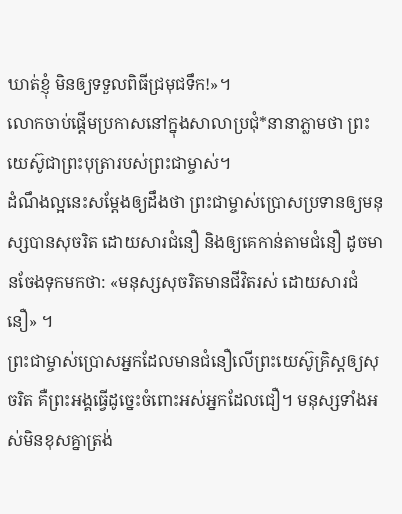ឃាត់ខ្ញុំ មិនឲ្យទទួលពិធីជ្រមុជទឹក!»។
លោកចាប់ផ្ដើមប្រកាសនៅក្នុងសាលាប្រជុំ*នានាភ្លាមថា ព្រះយេស៊ូជាព្រះបុត្រារបស់ព្រះជាម្ចាស់។
ដំណឹងល្អនេះសម្តែងឲ្យដឹងថា ព្រះជាម្ចាស់ប្រោសប្រទានឲ្យមនុស្សបានសុចរិត ដោយសារជំនឿ និងឲ្យគេកាន់តាមជំនឿ ដូចមានចែងទុកមកថា: «មនុស្សសុចរិតមានជីវិតរស់ ដោយសារជំនឿ» ។
ព្រះជាម្ចាស់ប្រោសអ្នកដែលមានជំនឿលើព្រះយេស៊ូគ្រិស្តឲ្យសុចរិត គឺព្រះអង្គធ្វើដូច្នេះចំពោះអស់អ្នកដែលជឿ។ មនុស្សទាំងអស់មិនខុសគ្នាត្រង់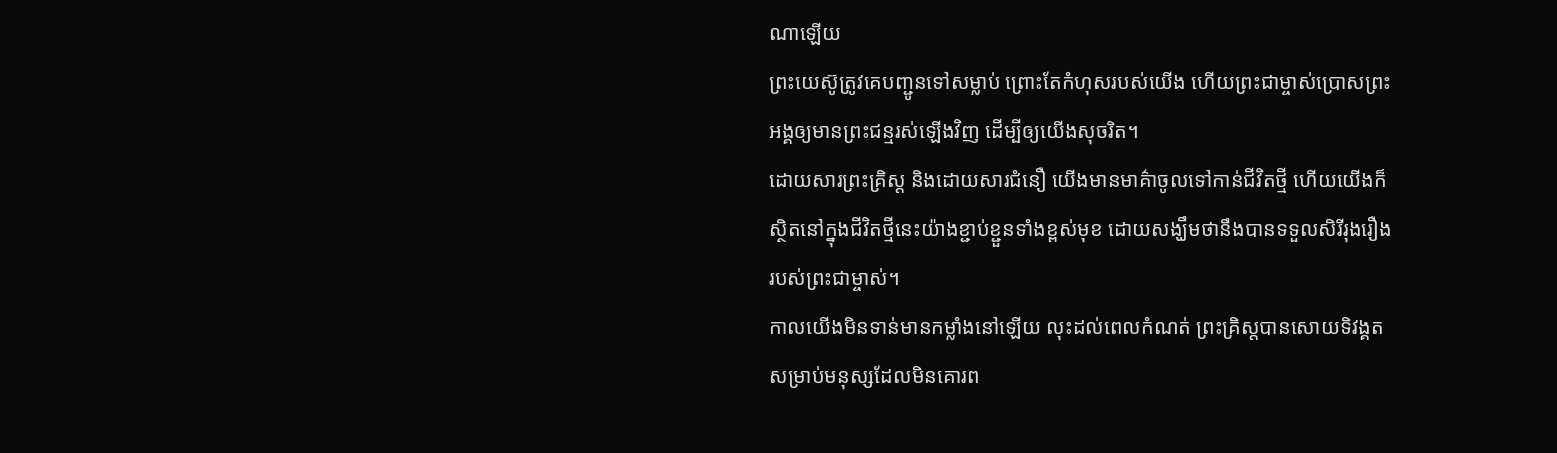ណាឡើយ
ព្រះយេស៊ូត្រូវគេបញ្ជូនទៅសម្លាប់ ព្រោះតែកំហុសរបស់យើង ហើយព្រះជាម្ចាស់ប្រោសព្រះអង្គឲ្យមានព្រះជន្មរស់ឡើងវិញ ដើម្បីឲ្យយើងសុចរិត។
ដោយសារព្រះគ្រិស្ត និងដោយសារជំនឿ យើងមានមាគ៌ាចូលទៅកាន់ជីវិតថ្មី ហើយយើងក៏ស្ថិតនៅក្នុងជីវិតថ្មីនេះយ៉ាងខ្ជាប់ខ្ជួនទាំងខ្ពស់មុខ ដោយសង្ឃឹមថានឹងបានទទួលសិរីរុងរឿងរបស់ព្រះជាម្ចាស់។
កាលយើងមិនទាន់មានកម្លាំងនៅឡើយ លុះដល់ពេលកំណត់ ព្រះគ្រិស្តបានសោយទិវង្គតសម្រាប់មនុស្សដែលមិនគោរព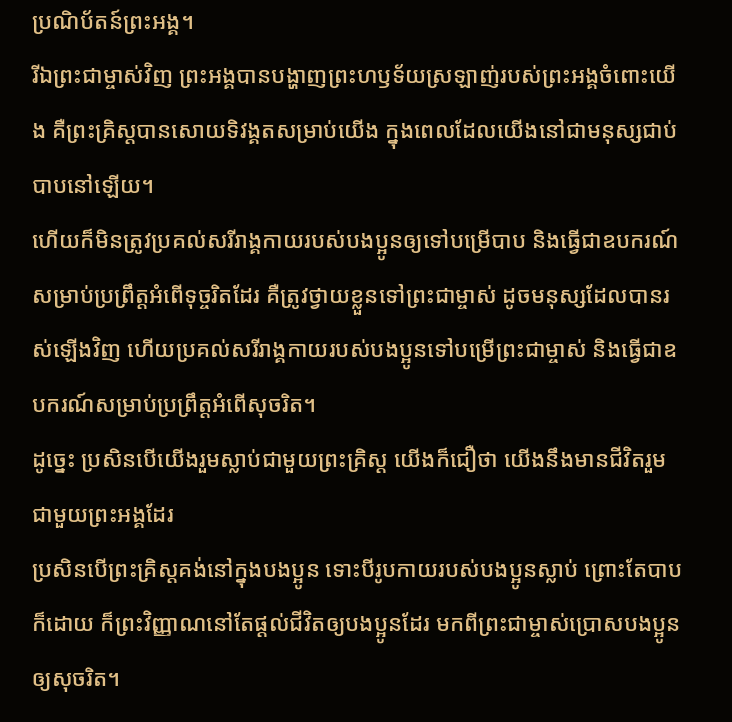ប្រណិប័តន៍ព្រះអង្គ។
រីឯព្រះជាម្ចាស់វិញ ព្រះអង្គបានបង្ហាញព្រះហឫទ័យស្រឡាញ់របស់ព្រះអង្គចំពោះយើង គឺព្រះគ្រិស្តបានសោយទិវង្គតសម្រាប់យើង ក្នុងពេលដែលយើងនៅជាមនុស្សជាប់បាបនៅឡើយ។
ហើយក៏មិនត្រូវប្រគល់សរីរាង្គកាយរបស់បងប្អូនឲ្យទៅបម្រើបាប និងធ្វើជាឧបករណ៍សម្រាប់ប្រព្រឹត្តអំពើទុច្ចរិតដែរ គឺត្រូវថ្វាយខ្លួនទៅព្រះជាម្ចាស់ ដូចមនុស្សដែលបានរស់ឡើងវិញ ហើយប្រគល់សរីរាង្គកាយរបស់បងប្អូនទៅបម្រើព្រះជាម្ចាស់ និងធ្វើជាឧបករណ៍សម្រាប់ប្រព្រឹត្តអំពើសុចរិត។
ដូច្នេះ ប្រសិនបើយើងរួមស្លាប់ជាមួយព្រះគ្រិស្ត យើងក៏ជឿថា យើងនឹងមានជីវិតរួមជាមួយព្រះអង្គដែរ
ប្រសិនបើព្រះគ្រិស្តគង់នៅក្នុងបងប្អូន ទោះបីរូបកាយរបស់បងប្អូនស្លាប់ ព្រោះតែបាបក៏ដោយ ក៏ព្រះវិញ្ញាណនៅតែផ្ដល់ជីវិតឲ្យបងប្អូនដែរ មកពីព្រះជាម្ចាស់ប្រោសបងប្អូនឲ្យសុចរិត។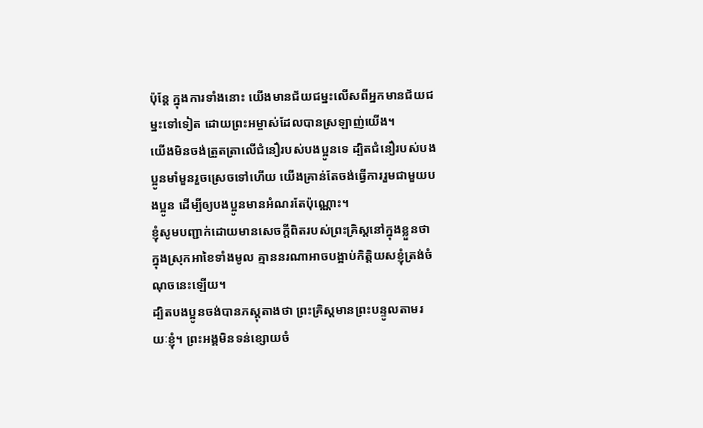ប៉ុន្តែ ក្នុងការទាំងនោះ យើងមានជ័យជម្នះលើសពីអ្នកមានជ័យជម្នះទៅទៀត ដោយព្រះអម្ចាស់ដែលបានស្រឡាញ់យើង។
យើងមិនចង់ត្រួតត្រាលើជំនឿរបស់បងប្អូនទេ ដ្បិតជំនឿរបស់បងប្អូនមាំមួនរួចស្រេចទៅហើយ យើងគ្រាន់តែចង់ធ្វើការរួមជាមួយបងប្អូន ដើម្បីឲ្យបងប្អូនមានអំណរតែប៉ុណ្ណោះ។
ខ្ញុំសូមបញ្ជាក់ដោយមានសេចក្ដីពិតរបស់ព្រះគ្រិស្តនៅក្នុងខ្លួនថា ក្នុងស្រុកអាខៃទាំងមូល គ្មាននរណាអាចបង្អាប់កិត្តិយសខ្ញុំត្រង់ចំណុចនេះឡើយ។
ដ្បិតបងប្អូនចង់បានភស្ដុតាងថា ព្រះគ្រិស្តមានព្រះបន្ទូលតាមរយៈខ្ញុំ។ ព្រះអង្គមិនទន់ខ្សោយចំ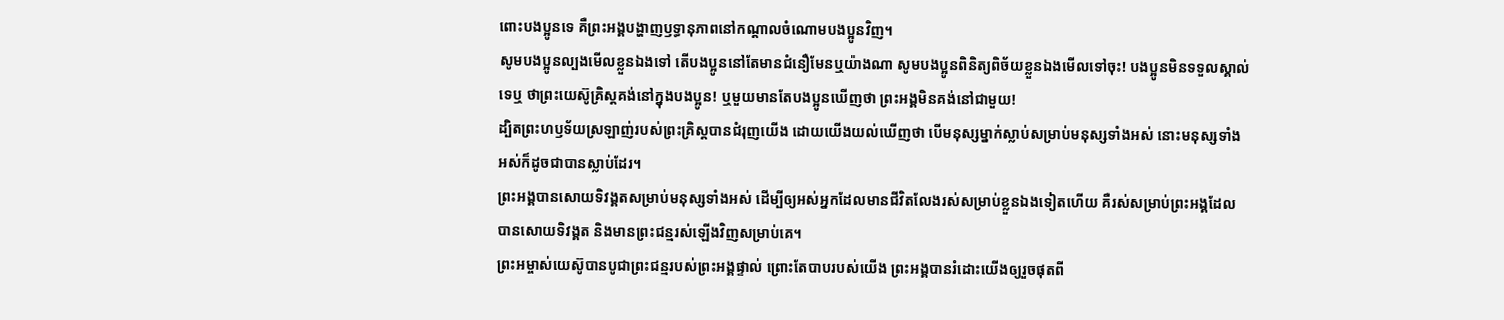ពោះបងប្អូនទេ គឺព្រះអង្គបង្ហាញឫទ្ធានុភាពនៅកណ្ដាលចំណោមបងប្អូនវិញ។
សូមបងប្អូនល្បងមើលខ្លួនឯងទៅ តើបងប្អូននៅតែមានជំនឿមែនឬយ៉ាងណា សូមបងប្អូនពិនិត្យពិច័យខ្លួនឯងមើលទៅចុះ! បងប្អូនមិនទទួលស្គាល់ទេឬ ថាព្រះយេស៊ូគ្រិស្តគង់នៅក្នុងបងប្អូន! ឬមួយមានតែបងប្អូនឃើញថា ព្រះអង្គមិនគង់នៅជាមួយ!
ដ្បិតព្រះហឫទ័យស្រឡាញ់របស់ព្រះគ្រិស្តបានជំរុញយើង ដោយយើងយល់ឃើញថា បើមនុស្សម្នាក់ស្លាប់សម្រាប់មនុស្សទាំងអស់ នោះមនុស្សទាំងអស់ក៏ដូចជាបានស្លាប់ដែរ។
ព្រះអង្គបានសោយទិវង្គតសម្រាប់មនុស្សទាំងអស់ ដើម្បីឲ្យអស់អ្នកដែលមានជីវិតលែងរស់សម្រាប់ខ្លួនឯងទៀតហើយ គឺរស់សម្រាប់ព្រះអង្គដែលបានសោយទិវង្គត និងមានព្រះជន្មរស់ឡើងវិញសម្រាប់គេ។
ព្រះអម្ចាស់យេស៊ូបានបូជាព្រះជន្មរបស់ព្រះអង្គផ្ទាល់ ព្រោះតែបាបរបស់យើង ព្រះអង្គបានរំដោះយើងឲ្យរួចផុតពី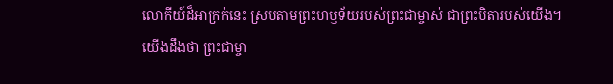លោកីយ៍ដ៏អាក្រក់នេះ ស្របតាមព្រះហឫទ័យរបស់ព្រះជាម្ចាស់ ជាព្រះបិតារបស់យើង។
យើងដឹងថា ព្រះជាម្ចា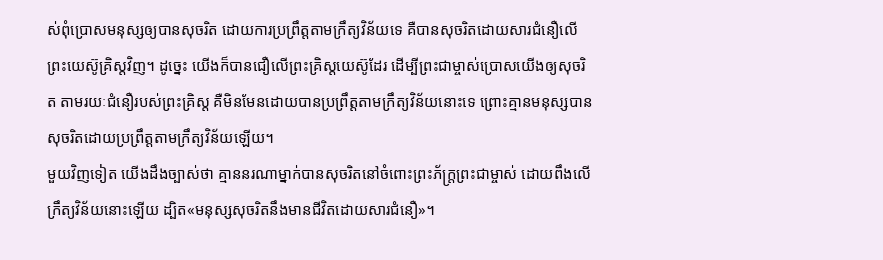ស់ពុំប្រោសមនុស្សឲ្យបានសុចរិត ដោយការប្រព្រឹត្តតាមក្រឹត្យវិន័យទេ គឺបានសុចរិតដោយសារជំនឿលើព្រះយេស៊ូគ្រិស្តវិញ។ ដូច្នេះ យើងក៏បានជឿលើព្រះគ្រិស្តយេស៊ូដែរ ដើម្បីព្រះជាម្ចាស់ប្រោសយើងឲ្យសុចរិត តាមរយៈជំនឿរបស់ព្រះគ្រិស្ត គឺមិនមែនដោយបានប្រព្រឹត្តតាមក្រឹត្យវិន័យនោះទេ ព្រោះគ្មានមនុស្សបានសុចរិតដោយប្រព្រឹត្តតាមក្រឹត្យវិន័យឡើយ។
មួយវិញទៀត យើងដឹងច្បាស់ថា គ្មាននរណាម្នាក់បានសុចរិតនៅចំពោះព្រះភ័ក្ត្រព្រះជាម្ចាស់ ដោយពឹងលើក្រឹត្យវិន័យនោះឡើយ ដ្បិត«មនុស្សសុចរិតនឹងមានជីវិតដោយសារជំនឿ»។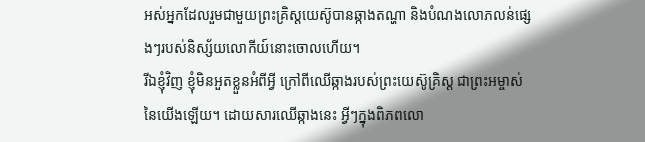អស់អ្នកដែលរួមជាមួយព្រះគ្រិស្តយេស៊ូបានឆ្កាងតណ្ហា និងបំណងលោភលន់ផ្សេងៗរបស់និស្ស័យលោកីយ៍នោះចោលហើយ។
រីឯខ្ញុំវិញ ខ្ញុំមិនអួតខ្លួនអំពីអ្វី ក្រៅពីឈើឆ្កាងរបស់ព្រះយេស៊ូគ្រិស្ត ជាព្រះអម្ចាស់នៃយើងឡើយ។ ដោយសារឈើឆ្កាងនេះ អ្វីៗក្នុងពិភពលោ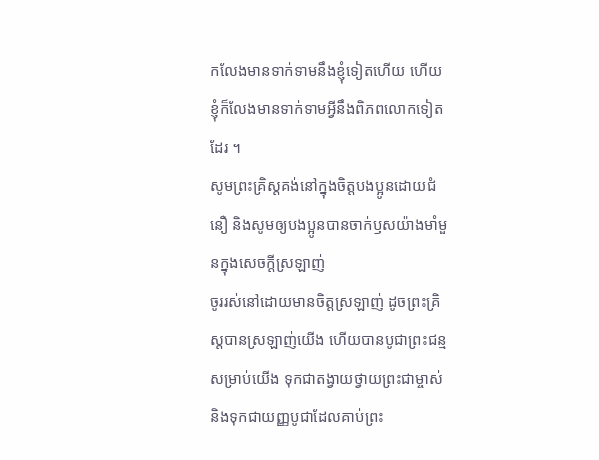កលែងមានទាក់ទាមនឹងខ្ញុំទៀតហើយ ហើយខ្ញុំក៏លែងមានទាក់ទាមអ្វីនឹងពិភពលោកទៀតដែរ ។
សូមព្រះគ្រិស្តគង់នៅក្នុងចិត្តបងប្អូនដោយជំនឿ និងសូមឲ្យបងប្អូនបានចាក់ឫសយ៉ាងមាំមួនក្នុងសេចក្ដីស្រឡាញ់
ចូររស់នៅដោយមានចិត្តស្រឡាញ់ ដូចព្រះគ្រិស្តបានស្រឡាញ់យើង ហើយបានបូជាព្រះជន្មសម្រាប់យើង ទុកជាតង្វាយថ្វាយព្រះជាម្ចាស់ និងទុកជាយញ្ញបូជាដែលគាប់ព្រះ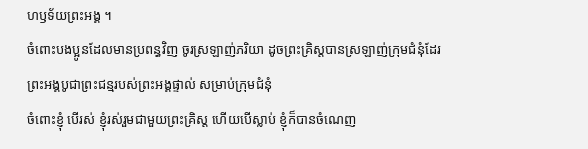ហឫទ័យព្រះអង្គ ។
ចំពោះបងប្អូនដែលមានប្រពន្ធវិញ ចូរស្រឡាញ់ភរិយា ដូចព្រះគ្រិស្តបានស្រឡាញ់ក្រុមជំនុំដែរ ព្រះអង្គបូជាព្រះជន្មរបស់ព្រះអង្គផ្ទាល់ សម្រាប់ក្រុមជំនុំ
ចំពោះខ្ញុំ បើរស់ ខ្ញុំរស់រួមជាមួយព្រះគ្រិស្ត ហើយបើស្លាប់ ខ្ញុំក៏បានចំណេញ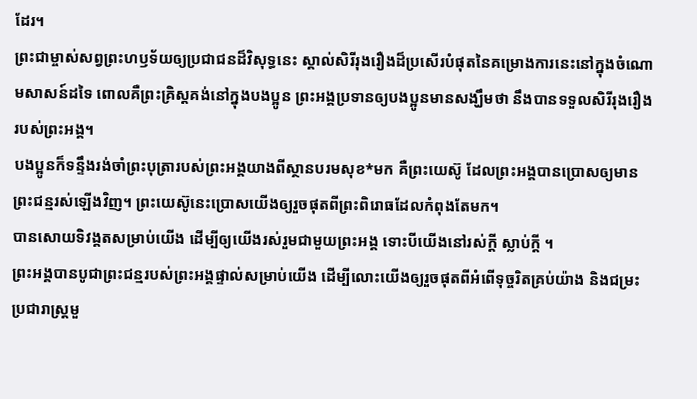ដែរ។
ព្រះជាម្ចាស់សព្វព្រះហឫទ័យឲ្យប្រជាជនដ៏វិសុទ្ធនេះ ស្គាល់សិរីរុងរឿងដ៏ប្រសើរបំផុតនៃគម្រោងការនេះនៅក្នុងចំណោមសាសន៍ដទៃ ពោលគឺព្រះគ្រិស្តគង់នៅក្នុងបងប្អូន ព្រះអង្គប្រទានឲ្យបងប្អូនមានសង្ឃឹមថា នឹងបានទទួលសិរីរុងរឿងរបស់ព្រះអង្គ។
បងប្អូនក៏ទន្ទឹងរង់ចាំព្រះបុត្រារបស់ព្រះអង្គយាងពីស្ថានបរមសុខ*មក គឺព្រះយេស៊ូ ដែលព្រះអង្គបានប្រោសឲ្យមានព្រះជន្មរស់ឡើងវិញ។ ព្រះយេស៊ូនេះប្រោសយើងឲ្យរួចផុតពីព្រះពិរោធដែលកំពុងតែមក។
បានសោយទិវង្គតសម្រាប់យើង ដើម្បីឲ្យយើងរស់រួមជាមួយព្រះអង្គ ទោះបីយើងនៅរស់ក្ដី ស្លាប់ក្ដី ។
ព្រះអង្គបានបូជាព្រះជន្មរបស់ព្រះអង្គផ្ទាល់សម្រាប់យើង ដើម្បីលោះយើងឲ្យរួចផុតពីអំពើទុច្ចរិតគ្រប់យ៉ាង និងជម្រះប្រជារាស្ត្រមួ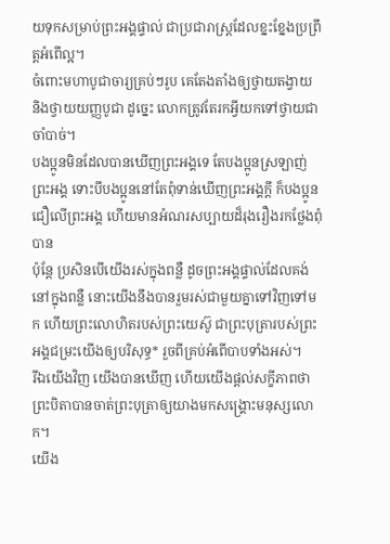យទុកសម្រាប់ព្រះអង្គផ្ទាល់ ជាប្រជារាស្ត្រដែលខ្នះខ្នែងប្រព្រឹត្តអំពើល្អ។
ចំពោះមហាបូជាចារ្យគ្រប់ៗរូប គេតែងតាំងឲ្យថ្វាយតង្វាយ និងថ្វាយយញ្ញបូជា ដូច្នេះ លោកត្រូវតែរកអ្វីយកទៅថ្វាយជាចាំបាច់។
បងប្អូនមិនដែលបានឃើញព្រះអង្គទេ តែបងប្អូនស្រឡាញ់ព្រះអង្គ ទោះបីបងប្អូននៅតែពុំទាន់ឃើញព្រះអង្គក្ដី ក៏បងប្អូនជឿលើព្រះអង្គ ហើយមានអំណរសប្បាយដ៏រុងរឿងរកថ្លែងពុំបាន
ប៉ុន្តែ ប្រសិនបើយើងរស់ក្នុងពន្លឺ ដូចព្រះអង្គផ្ទាល់ដែលគង់នៅក្នុងពន្លឺ នោះយើងនឹងបានរួមរស់ជាមួយគ្នាទៅវិញទៅមក ហើយព្រះលោហិតរបស់ព្រះយេស៊ូ ជាព្រះបុត្រារបស់ព្រះអង្គជម្រះយើងឲ្យបរិសុទ្ធ* រួចពីគ្រប់អំពើបាបទាំងអស់។
រីឯយើងវិញ យើងបានឃើញ ហើយយើងផ្ដល់សក្ខីភាពថា ព្រះបិតាបានចាត់ព្រះបុត្រាឲ្យយាងមកសង្គ្រោះមនុស្សលោក។
យើង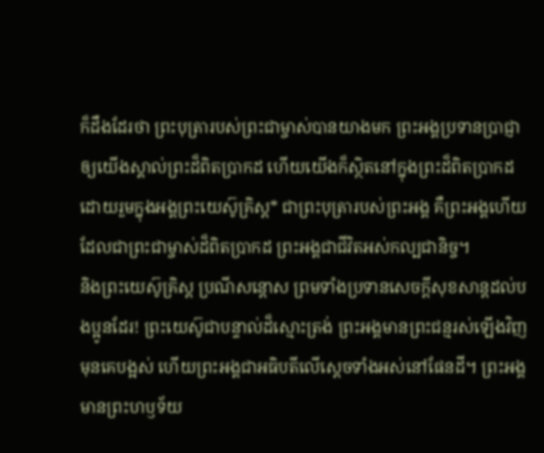ក៏ដឹងដែរថា ព្រះបុត្រារបស់ព្រះជាម្ចាស់បានយាងមក ព្រះអង្គប្រទានប្រាជ្ញាឲ្យយើងស្គាល់ព្រះដ៏ពិតប្រាកដ ហើយយើងក៏ស្ថិតនៅក្នុងព្រះដ៏ពិតប្រាកដ ដោយរួមក្នុងអង្គព្រះយេស៊ូគ្រិស្ត* ជាព្រះបុត្រារបស់ព្រះអង្គ គឺព្រះអង្គហើយដែលជាព្រះជាម្ចាស់ដ៏ពិតប្រាកដ ព្រះអង្គជាជីវិតអស់កល្បជានិច្ច។
និងព្រះយេស៊ូគ្រិស្ត ប្រណីសន្ដោស ព្រមទាំងប្រទានសេចក្ដីសុខសាន្តដល់បងប្អូនដែរ! ព្រះយេស៊ូជាបន្ទាល់ដ៏ស្មោះត្រង់ ព្រះអង្គមានព្រះជន្មរស់ឡើងវិញមុនគេបង្អស់ ហើយព្រះអង្គជាអធិបតីលើស្ដេចទាំងអស់នៅផែនដី។ ព្រះអង្គមានព្រះហឫទ័យ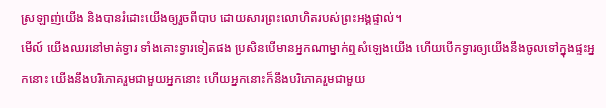ស្រឡាញ់យើង និងបានរំដោះយើងឲ្យរួចពីបាប ដោយសារព្រះលោហិតរបស់ព្រះអង្គផ្ទាល់។
មើល៍ យើងឈរនៅមាត់ទ្វារ ទាំងគោះទ្វារទៀតផង ប្រសិនបើមានអ្នកណាម្នាក់ឮសំឡេងយើង ហើយបើកទ្វារឲ្យយើងនឹងចូលទៅក្នុងផ្ទះអ្នកនោះ យើងនឹងបរិភោគរួមជាមួយអ្នកនោះ ហើយអ្នកនោះក៏នឹងបរិភោគរួមជាមួយ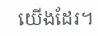យើងដែរ។